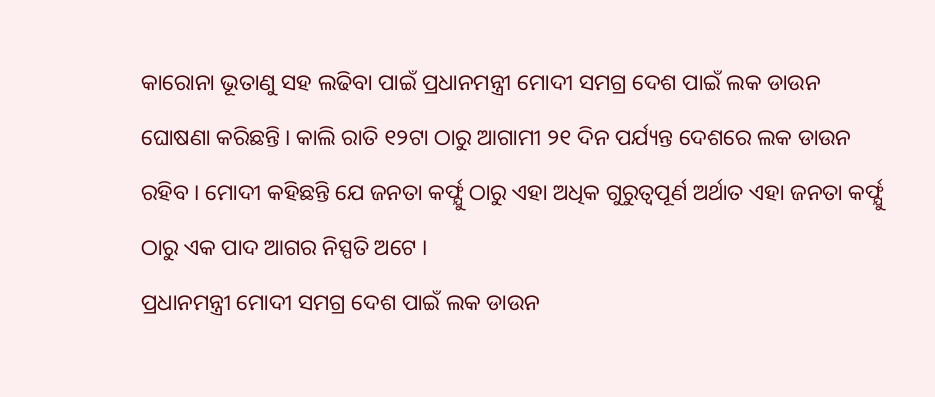କାରୋନା ଭୂତାଣୁ ସହ ଲଢିବା ପାଇଁ ପ୍ରଧାନମନ୍ତ୍ରୀ ମୋଦୀ ସମଗ୍ର ଦେଶ ପାଇଁ ଲକ ଡାଉନ ଘୋଷଣା କରିଛନ୍ତି । କାଲି ରାତି ୧୨ଟା ଠାରୁ ଆଗାମୀ ୨୧ ଦିନ ପର୍ଯ୍ୟନ୍ତ ଦେଶରେ ଲକ ଡାଉନ ରହିବ । ମୋଦୀ କହିଛନ୍ତି ଯେ ଜନତା କର୍ଫ୍ଯୁ ଠାରୁ ଏହା ଅଧିକ ଗୁରୁତ୍ବପୂର୍ଣ ଅର୍ଥାତ ଏହା ଜନତା କର୍ଫ୍ଯୁ ଠାରୁ ଏକ ପାଦ ଆଗର ନିସ୍ପତି ଅଟେ ।
ପ୍ରଧାନମନ୍ତ୍ରୀ ମୋଦୀ ସମଗ୍ର ଦେଶ ପାଇଁ ଲକ ଡାଉନ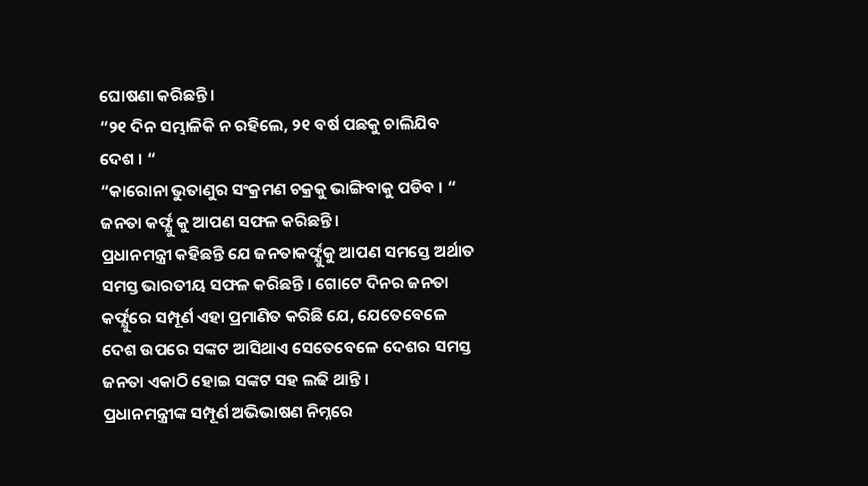ଘୋଷଣା କରିଛନ୍ତି ।
“୨୧ ଦିନ ସମ୍ଭାଳିକି ନ ରହିଲେ, ୨୧ ବର୍ଷ ପଛକୁ ଚାଲିଯିବ ଦେଶ । “
“କାରୋନା ଭୁତାଣୁର ସଂକ୍ରମଣ ଚକ୍ରକୁ ଭାଙ୍ଗିବାକୁ ପଡିବ । “
ଜନତା କର୍ଫ୍ଯୁ କୁ ଆପଣ ସଫଳ କରିଛନ୍ତି ।
ପ୍ରଧାନମନ୍ତ୍ରୀ କହିଛନ୍ତି ଯେ ଜନତାକର୍ଫ୍ଯୁକୁ ଆପଣ ସମସ୍ତେ ଅର୍ଥାତ ସମସ୍ତ ଭାରତୀୟ ସଫଳ କରିଛନ୍ତି । ଗୋଟେ ଦିନର ଜନତା କର୍ଫ୍ଯୁରେ ସମ୍ପୂର୍ଣ ଏହା ପ୍ରମାଣିତ କରିଛି ଯେ, ଯେତେବେଳେ ଦେଶ ଉପରେ ସଙ୍କଟ ଆସିଥାଏ ସେତେବେଳେ ଦେଶର ସମସ୍ତ ଜନତା ଏକାଠି ହୋଇ ସଙ୍କଟ ସହ ଲଢି ଥାନ୍ତି ।
ପ୍ରଧାନମନ୍ତ୍ରୀଙ୍କ ସମ୍ପୂର୍ଣ ଅଭିଭାଷଣ ନିମ୍ନରେ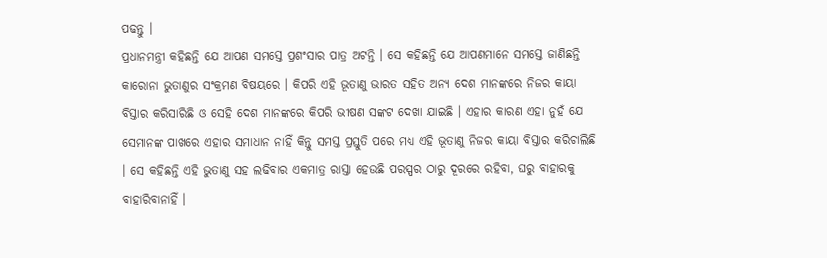ପଢନ୍ତୁ ।
ପ୍ରଧାନମନ୍ତ୍ରୀ କହିଛନ୍ତି ଯେ ଆପଣ ସମସ୍ତେ ପ୍ରଶଂସାର ପାତ୍ର ଅଟନ୍ତି । ସେ କହିଛନ୍ତି ଯେ ଆପଣମାନେ ସମସ୍ତେ ଜାଣିଛନ୍ତି କାରୋନା ଭୁତାଣୁର ସଂକ୍ରମଣ ବିଷୟରେ । କିପରି ଏହି ଭୂତାଣୁ ଭାରତ ସହିତ ଅନ୍ୟ ଦେଶ ମାନଙ୍କରେ ନିଜର କାୟା ବିସ୍ତାର କରିସାରିଛି ଓ ସେହି ଦେଶ ମାନଙ୍କରେ କିପରି ଭୀଷଣ ସଙ୍କଟ ଦେଖା ଯାଇଛି । ଏହାର କାରଣ ଏହା ନୁହଁ ଯେ ସେମାନଙ୍କ ପାଖରେ ଏହାର ସମାଧାନ ନାହିଁ କିନ୍ତୁ ସମସ୍ତ ପ୍ରସ୍ତୁତି ପରେ ମଧ୍ୟ ଏହି ଭୂତାଣୁ ନିଜର କାୟା ବିସ୍ତାର କରିଚାଲିଛି । ସେ କହିଛନ୍ତି ଏହି ଭୁତାଣୁ ସହ ଲଢିବାର ଏକମାତ୍ର ରାସ୍ତା ହେଉଛି ପରସ୍ପର ଠାରୁ ଦୂରରେ ରହିବା, ଘରୁ ବାହାରକୁ ବାହାରିବାନାହିଁ ।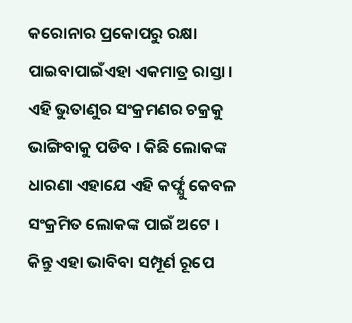କରୋନାର ପ୍ରକୋପରୁ ରକ୍ଷା ପାଇବାପାଇଁଏହା ଏକମାତ୍ର ରାସ୍ତା । ଏହି ଭୁତାଣୁର ସଂକ୍ରମଣର ଚକ୍ରକୁ ଭାଙ୍ଗିବାକୁ ପଡିବ । କିଛି ଲୋକଙ୍କ ଧାରଣା ଏହାଯେ ଏହି କର୍ଫ୍ଯୁ କେବଳ ସଂକ୍ରମିତ ଲୋକଙ୍କ ପାଇଁ ଅଟେ । କିନ୍ତୁ ଏହା ଭାବିବା ସମ୍ପୂର୍ଣ ରୂପେ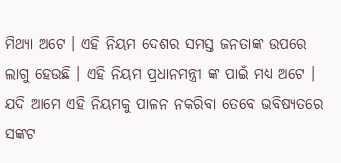ମିଥ୍ୟା ଅଟେ । ଏହି ନିୟମ ଦେଶର ସମସ୍ତ ଜନତାଙ୍କ ଉପରେ ଲାଗୁ ହେଉଛି । ଏହି ନିୟମ ପ୍ରଧାନମନ୍ତ୍ରୀ ଙ୍କ ପାଇଁ ମଧ୍ୟ ଅଟେ । ଯଦି ଆମେ ଏହି ନିୟମକୁ ପାଳନ ନକରିବା ତେବେ ଭବିଷ୍ୟତରେ ସଙ୍କଟ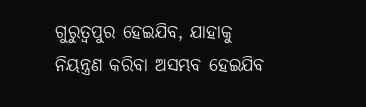ଗୁରୁତ୍ବପୁର ହେଇଯିବ, ଯାହାକୁ ନିୟନ୍ତ୍ରଣ କରିବା ଅସମ୍ଭବ ହେଇଯିବ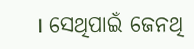। ସେଥିପାଇଁ ଜେନଥି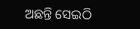ଅଛନ୍ତି ସେଇଠି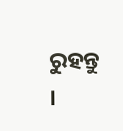ରୁହନ୍ତୁ ।